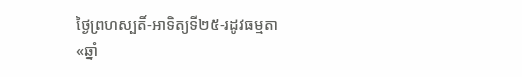ថ្ងៃព្រហស្បតិ៍-អាទិត្យទី២៥-រដូវធម្មតា «ឆ្នាំ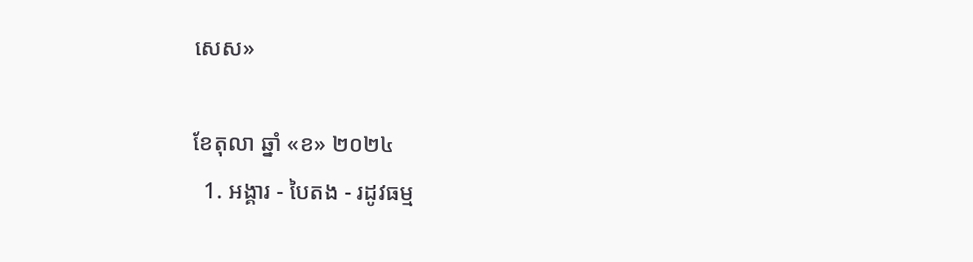សេស»

ខែតុលា ឆ្នាំ «ខ» ២០២៤
  1. អង្គារ - បៃតង - រដូវធម្ម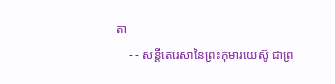តា
    - - សន្តីតេរេសានៃព្រះកុមារយេស៊ូ ជាព្រ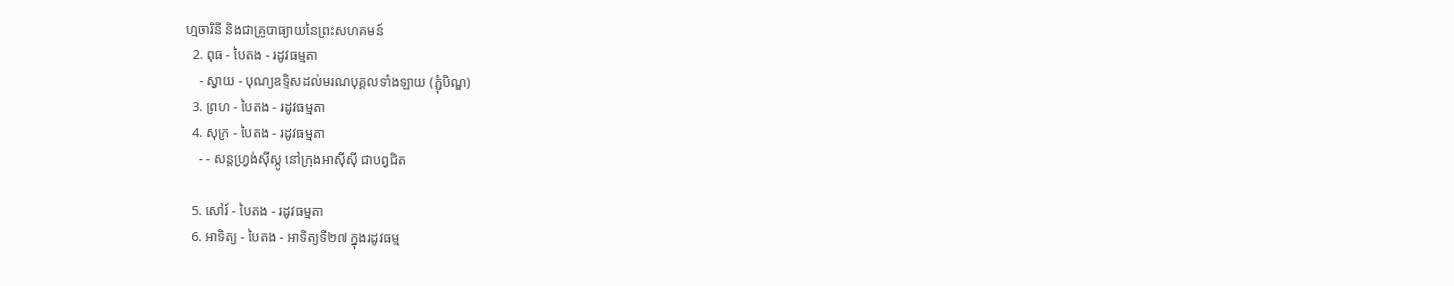ហ្មចារិនី និងជាគ្រូបាធ្យាយនៃព្រះសហគមន៍
  2. ពុធ - បៃតង - រដូវធម្មតា
    - ស្វាយ - បុណ្យឧទ្ទិសដល់មរណបុគ្គលទាំងឡាយ (ភ្ជុំបិណ្ឌ)
  3. ព្រហ - បៃតង - រដូវធម្មតា
  4. សុក្រ - បៃតង - រដូវធម្មតា
    - - សន្តហ្វ្រង់ស៊ីស្កូ នៅក្រុងអាស៊ីស៊ី ជាបព្វជិត

  5. សៅរ៍ - បៃតង - រដូវធម្មតា
  6. អាទិត្យ - បៃតង - អាទិត្យទី២៧ ក្នុងរដូវធម្ម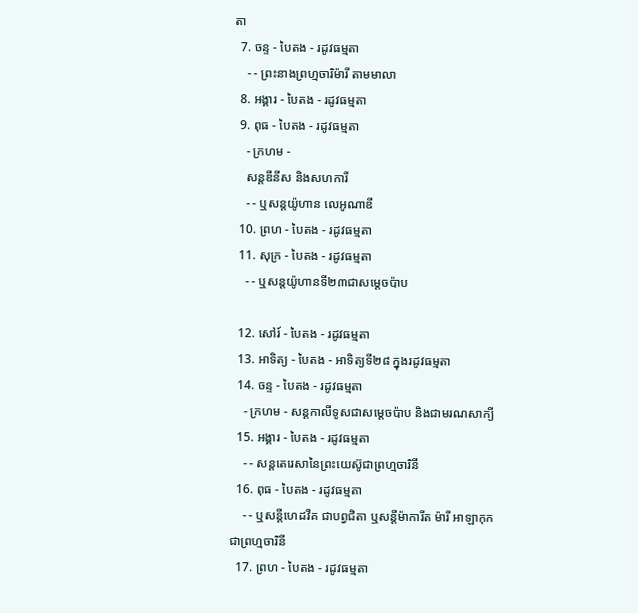តា
  7. ចន្ទ - បៃតង - រដូវធម្មតា
    - - ព្រះនាងព្រហ្មចារិម៉ារី តាមមាលា
  8. អង្គារ - បៃតង - រដូវធម្មតា
  9. ពុធ - បៃតង - រដូវធម្មតា
    - ក្រហម -
    សន្តឌីនីស និងសហការី
    - - ឬសន្តយ៉ូហាន លេអូណាឌី
  10. ព្រហ - បៃតង - រដូវធម្មតា
  11. សុក្រ - បៃតង - រដូវធម្មតា
    - - ឬសន្តយ៉ូហានទី២៣ជាសម្តេចប៉ាប

  12. សៅរ៍ - បៃតង - រដូវធម្មតា
  13. អាទិត្យ - បៃតង - អាទិត្យទី២៨ ក្នុងរដូវធម្មតា
  14. ចន្ទ - បៃតង - រដូវធម្មតា
    - ក្រហម - សន្ដកាលីទូសជាសម្ដេចប៉ាប និងជាមរណសាក្យី
  15. អង្គារ - បៃតង - រដូវធម្មតា
    - - សន្តតេរេសានៃព្រះយេស៊ូជាព្រហ្មចារិនី
  16. ពុធ - បៃតង - រដូវធម្មតា
    - - ឬសន្ដីហេដវីគ ជាបព្វជិតា ឬសន្ដីម៉ាការីត ម៉ារី អាឡាកុក ជាព្រហ្មចារិនី
  17. ព្រហ - បៃតង - រដូវធម្មតា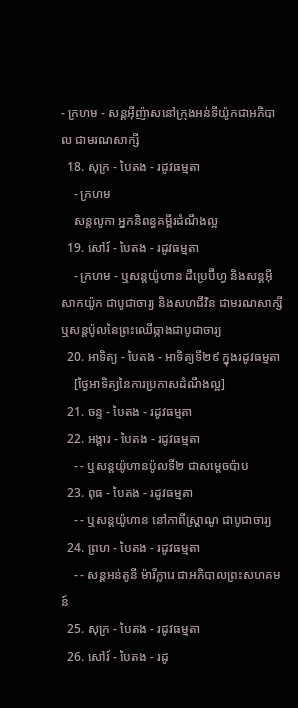- ក្រហម - សន្តអ៊ីញ៉ាសនៅក្រុងអន់ទីយ៉ូកជាអភិបាល ជាមរណសាក្សី
  18. សុក្រ - បៃតង - រដូវធម្មតា
    - ក្រហម
    សន្តលូកា អ្នកនិពន្ធគម្ពីរដំណឹងល្អ
  19. សៅរ៍ - បៃតង - រដូវធម្មតា
    - ក្រហម - ឬសន្ដយ៉ូហាន ដឺប្រេប៊ីហ្វ និងសន្ដអ៊ីសាកយ៉ូក ជាបូជាចារ្យ និងសហជីវិន ជាមរណសាក្សី ឬសន្ដប៉ូលនៃព្រះឈើឆ្កាងជាបូជាចារ្យ
  20. អាទិត្យ - បៃតង - អាទិត្យទី២៩ ក្នុងរដូវធម្មតា
    [ថ្ងៃអាទិត្យនៃការប្រកាសដំណឹងល្អ]
  21. ចន្ទ - បៃតង - រដូវធម្មតា
  22. អង្គារ - បៃតង - រដូវធម្មតា
    - - ឬសន្តយ៉ូហានប៉ូលទី២ ជាសម្ដេចប៉ាប
  23. ពុធ - បៃតង - រដូវធម្មតា
    - - ឬសន្ដយ៉ូហាន នៅកាពីស្រ្ដាណូ ជាបូជាចារ្យ
  24. ព្រហ - បៃតង - រដូវធម្មតា
    - - សន្តអន់តូនី ម៉ារីក្លារេ ជាអភិបាលព្រះសហគមន៍
  25. សុក្រ - បៃតង - រដូវធម្មតា
  26. សៅរ៍ - បៃតង - រដូ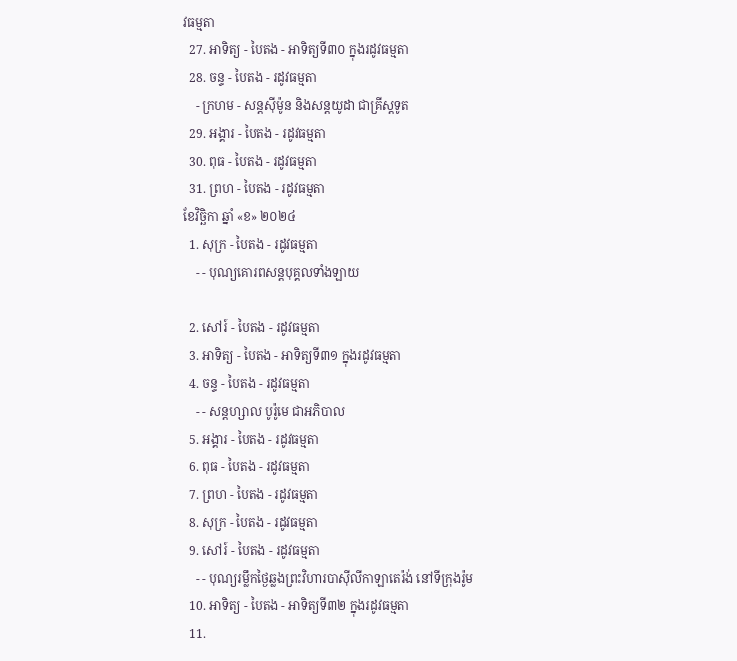វធម្មតា
  27. អាទិត្យ - បៃតង - អាទិត្យទី៣០ ក្នុងរដូវធម្មតា
  28. ចន្ទ - បៃតង - រដូវធម្មតា
    - ក្រហម - សន្ដស៊ីម៉ូន និងសន្ដយូដា ជាគ្រីស្ដទូត
  29. អង្គារ - បៃតង - រដូវធម្មតា
  30. ពុធ - បៃតង - រដូវធម្មតា
  31. ព្រហ - បៃតង - រដូវធម្មតា
ខែវិច្ឆិកា ឆ្នាំ «ខ» ២០២៤
  1. សុក្រ - បៃតង - រដូវធម្មតា
    - - បុណ្យគោរពសន្ដបុគ្គលទាំងឡាយ

  2. សៅរ៍ - បៃតង - រដូវធម្មតា
  3. អាទិត្យ - បៃតង - អាទិត្យទី៣១ ក្នុងរដូវធម្មតា
  4. ចន្ទ - បៃតង - រដូវធម្មតា
    - - សន្ដហ្សាល បូរ៉ូមេ ជាអភិបាល
  5. អង្គារ - បៃតង - រដូវធម្មតា
  6. ពុធ - បៃតង - រដូវធម្មតា
  7. ព្រហ - បៃតង - រដូវធម្មតា
  8. សុក្រ - បៃតង - រដូវធម្មតា
  9. សៅរ៍ - បៃតង - រដូវធម្មតា
    - - បុណ្យរម្លឹកថ្ងៃឆ្លងព្រះវិហារបាស៊ីលីកាឡាតេរ៉ង់ នៅទីក្រុងរ៉ូម
  10. អាទិត្យ - បៃតង - អាទិត្យទី៣២ ក្នុងរដូវធម្មតា
  11.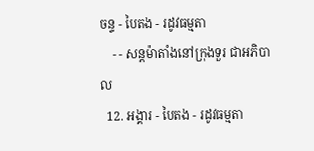ចន្ទ - បៃតង - រដូវធម្មតា
    - - សន្ដម៉ាតាំងនៅក្រុងទួរ ជាអភិបាល
  12. អង្គារ - បៃតង - រដូវធម្មតា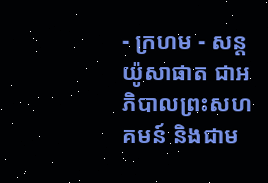- ក្រហម - សន្ដយ៉ូសាផាត ជាអភិបាលព្រះសហគមន៍ និងជាម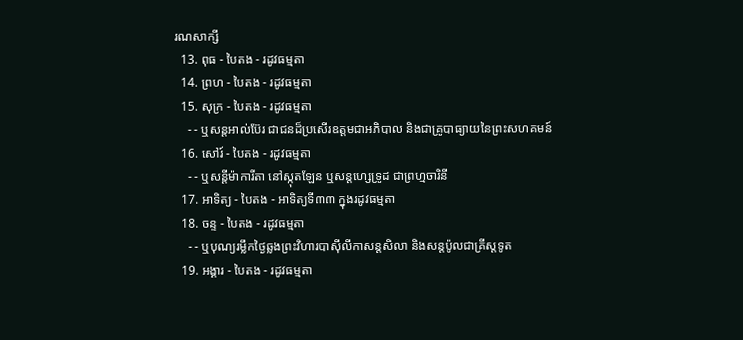រណសាក្សី
  13. ពុធ - បៃតង - រដូវធម្មតា
  14. ព្រហ - បៃតង - រដូវធម្មតា
  15. សុក្រ - បៃតង - រដូវធម្មតា
    - - ឬសន្ដអាល់ប៊ែរ ជាជនដ៏ប្រសើរឧត្ដមជាអភិបាល និងជាគ្រូបាធ្យាយនៃព្រះសហគមន៍
  16. សៅរ៍ - បៃតង - រដូវធម្មតា
    - - ឬសន្ដីម៉ាការីតា នៅស្កុតឡែន ឬសន្ដហ្សេទ្រូដ ជាព្រហ្មចារិនី
  17. អាទិត្យ - បៃតង - អាទិត្យទី៣៣ ក្នុងរដូវធម្មតា
  18. ចន្ទ - បៃតង - រដូវធម្មតា
    - - ឬបុណ្យរម្លឹកថ្ងៃឆ្លងព្រះវិហារបាស៊ីលីកាសន្ដសិលា និងសន្ដប៉ូលជាគ្រីស្ដទូត
  19. អង្គារ - បៃតង - រដូវធម្មតា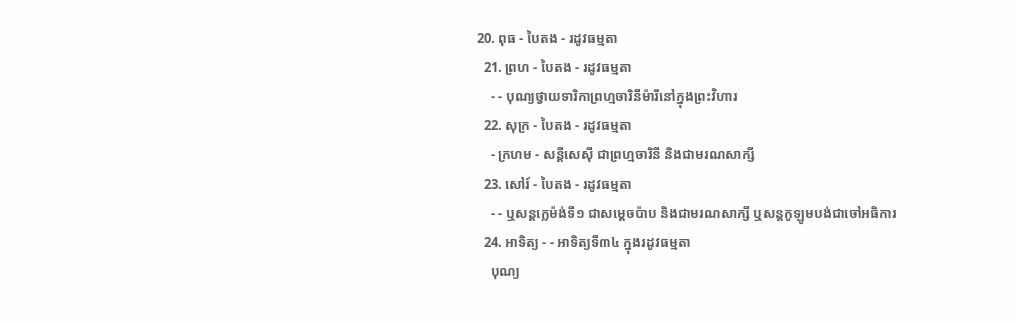20. ពុធ - បៃតង - រដូវធម្មតា
  21. ព្រហ - បៃតង - រដូវធម្មតា
    - - បុណ្យថ្វាយទារិកាព្រហ្មចារិនីម៉ារីនៅក្នុងព្រះវិហារ
  22. សុក្រ - បៃតង - រដូវធម្មតា
    - ក្រហម - សន្ដីសេស៊ី ជាព្រហ្មចារិនី និងជាមរណសាក្សី
  23. សៅរ៍ - បៃតង - រដូវធម្មតា
    - - ឬសន្ដក្លេម៉ង់ទី១ ជាសម្ដេចប៉ាប និងជាមរណសាក្សី ឬសន្ដកូឡូមបង់ជាចៅអធិការ
  24. អាទិត្យ - - អាទិត្យទី៣៤ ក្នុងរដូវធម្មតា
    បុណ្យ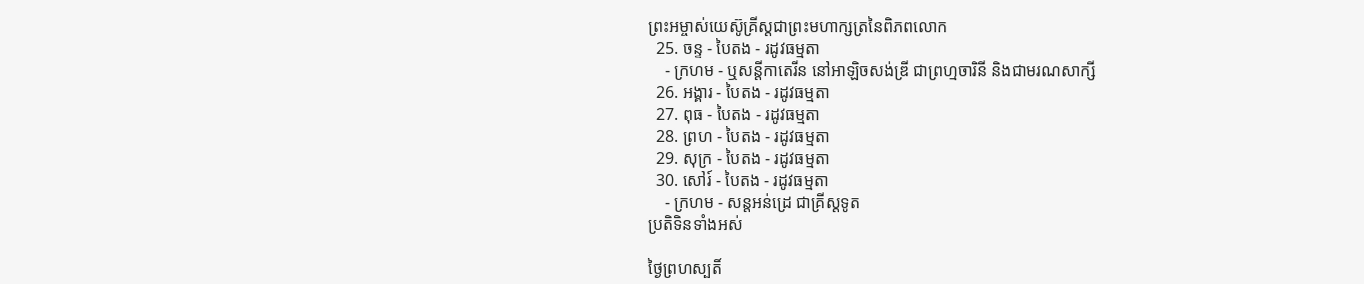ព្រះអម្ចាស់យេស៊ូគ្រីស្ដជាព្រះមហាក្សត្រនៃពិភពលោក
  25. ចន្ទ - បៃតង - រដូវធម្មតា
    - ក្រហម - ឬសន្ដីកាតេរីន នៅអាឡិចសង់ឌ្រី ជាព្រហ្មចារិនី និងជាមរណសាក្សី
  26. អង្គារ - បៃតង - រដូវធម្មតា
  27. ពុធ - បៃតង - រដូវធម្មតា
  28. ព្រហ - បៃតង - រដូវធម្មតា
  29. សុក្រ - បៃតង - រដូវធម្មតា
  30. សៅរ៍ - បៃតង - រដូវធម្មតា
    - ក្រហម - សន្ដអន់ដ្រេ ជាគ្រីស្ដទូត
ប្រតិទិនទាំងអស់

ថ្ងៃព្រហស្បតិ៍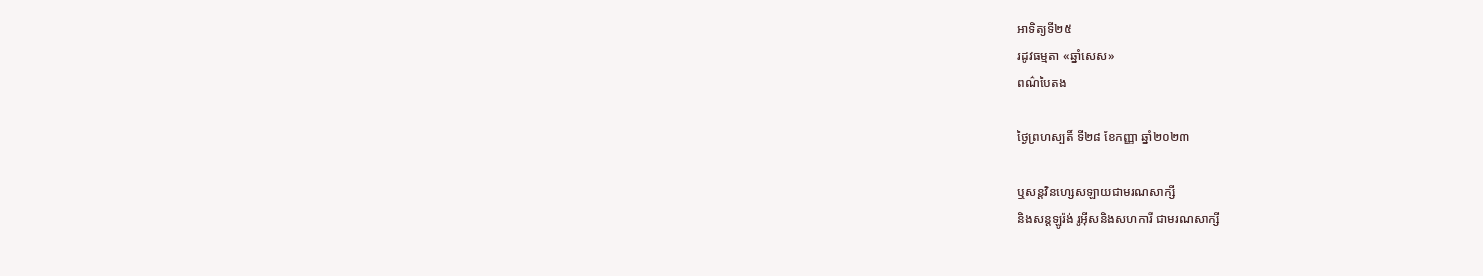អាទិត្យទី២៥
រដូវធម្មតា «ឆ្នាំសេស»
ពណ៌បៃតង

ថ្ងៃព្រហស្បតិ៍ ទី២៨ ខែកញ្ញា ឆ្នាំ២០២៣

ឬសន្តវិនហ្សេសឡាយជាមរណសាក្សី
និងសន្តឡូរ៉ង់ រូអ៊ីសនិងសហការី ជាមរណសាក្សី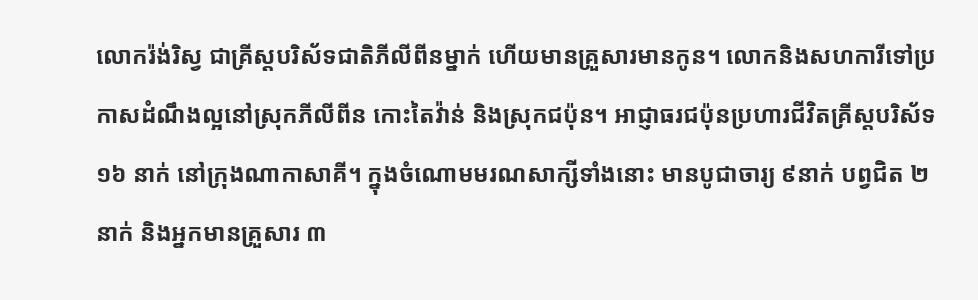លោករ៉ង់រិស្វ ជាគ្រីស្តបរិស័ទជាតិភីលីពីនម្នាក់ ហើយមានគ្រួសារមានកូន។ លោកនិងសហការីទៅប្រកាសដំណឹងល្អនៅស្រុកភីលីពីន កោះតៃវ៉ាន់ និងស្រុកជប៉ុន។ អាជ្ញាធរជប៉ុនប្រហារជីវិតគ្រីស្តបរិស័ទ ១៦ នាក់ នៅក្រុងណាកាសាគី។ ក្នុងចំណោមមរណសាក្សីទាំងនោះ មានបូជាចារ្យ ៩នាក់ បព្វជិត ២នាក់ និងអ្នកមានគ្រួសារ ៣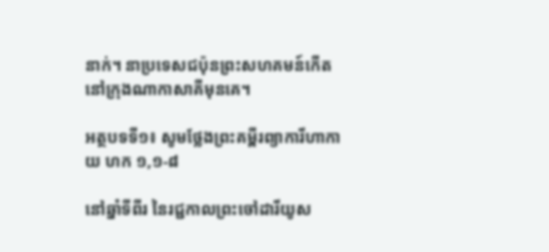នាក់។ នាប្រទេសជប៉ុនព្រះសហគមន៍កើតនៅក្រុងណាកាសាគីមុនគេ។

អត្ថបទទី១៖ សូមថ្លែងព្រះគម្ពីរព្យាការីហាកាយ ហក ១,១-៨

នៅឆ្នាំទីពីរ នៃរជ្ជកាលព្រះចៅដារីយូស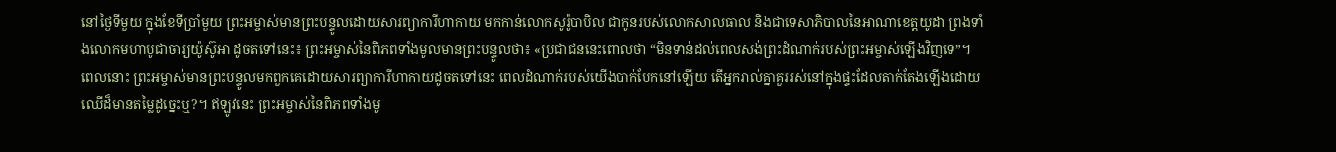នៅថ្ងៃទីមួយ ក្នុងខែទីប្រាំមួយ ព្រះអម្ចាស់មានព្រះបន្ទូលដោយសារព្យាការីហាកាយ មកកាន់លោកសូរ៉ូបាបិល ជាកូនរបស់លោកសាលធាល និងជាទេសាភិបាលនៃអាណាខេត្តយូដា ព្រងទាំងលោកមហាបូជាចារ្យយ៉ូស៊ូអា ដូចតទៅនេះ៖ ព្រះអម្ចាស់នៃពិភពទាំងមូលមានព្រះបន្ទូលថា៖ «ប្រជាជននេះពោលថា “មិនទាន់ដល់ពេលសង់ព្រះដំណាក់របស់ព្រះអម្ចាស់ឡើងវិញទេ”។ ពេលនោះ ព្រះអម្ចាស់មានព្រះបន្ទូលមកពួកគេដោយសារព្យាការីហាកាយដូចតទៅនេះ ពេលដំណាក់របស់យើងបាក់បែកនៅឡើយ តើអ្នករាល់គ្នាគួររស់នៅក្នុងផ្ទះដែលតាក់តែងឡើងដោយឈើដ៏មានតម្លៃដូច្នេះឬ?។ ឥឡូវនេះ ព្រះអម្ចាស់នៃពិភពទាំងមូ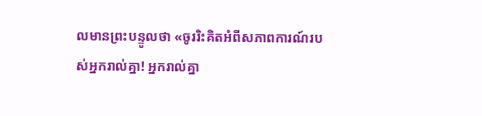លមានព្រះបន្ទូលថា «ចូររិះគិតអំពីសភាពការណ៍របស់អ្នករាល់គ្នា! អ្នករាល់គ្នា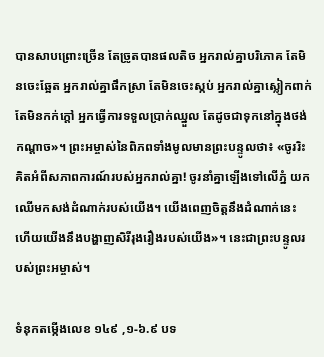បានសាបព្រោះច្រើន តែច្រូតបានផលតិច អ្នករាល់គ្នាបរិភោគ តែមិនចេះឆ្អែត អ្នករាល់គ្នាផឹកស្រា តែមិនចេះស្កប់ អ្នករាល់គ្នាស្លៀកពាក់ តែមិនកក់ក្ដៅ អ្នកធើ្វការទទួលប្រាក់ឈ្នួល តែដូចជាទុកនៅក្នុងថង់កណ្ដាច»។ ព្រះអម្ចាស់នៃពិភពទាំងមូលមានព្រះបន្ទូលថា៖ «ចូររិះគិតអំពីសភាពការណ៍របស់អ្នករាល់គ្នា! ចូរនាំគ្នាឡើងទៅលើភ្នំ យកឈើមកសង់ដំណាក់របស់យើង។ យើងពេញចិត្តនឹងដំណាក់នេះ ហើយយើងនឹងបង្ហាញសិរីរុងរឿងរបស់យើង»។ នេះជាព្រះបន្ទូលរបស់ព្រះអម្ចាស់។

ទំនុកតម្កើងលេខ ១៤៩ ,១-៦.៩ បទ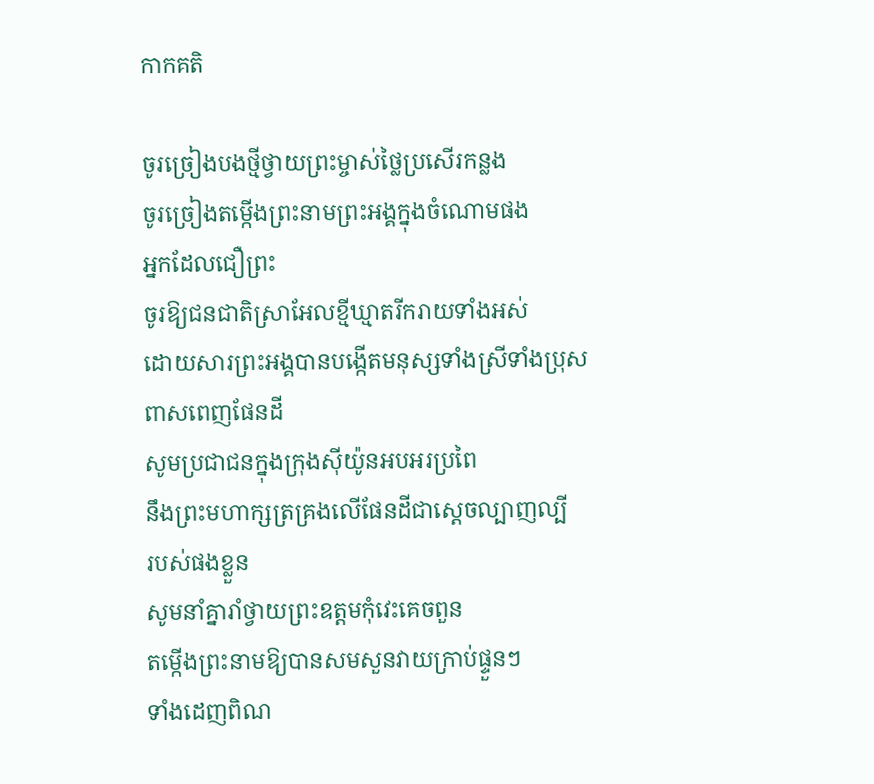កាកគតិ

ចូរច្រៀងបងថ្មីថ្វាយព្រះម្ចាស់ថ្លៃប្រសើរកន្លង
ចូរច្រៀងតម្កើងព្រះនាមព្រះអង្គក្នុងចំណោមផង
អ្នកដែលជឿព្រះ
ចូរឱ្យជនជាតិស្រាអែលខ្មីឃ្មាតរីករាយទាំងអស់
ដោយសារព្រះអង្គបានបង្កើតមនុស្សទាំងស្រីទាំងប្រុស
ពាសពេញផែនដី
សូមប្រជាជនក្នុងក្រុងស៊ីយ៉ូនអបអរប្រពៃ
នឹងព្រះមហាក្សត្រគ្រងលើផែនដីជាស្ដេចល្បាញល្បី
របស់ផងខ្លួន
សូមនាំគ្នារាំថ្វាយព្រះឧត្តមកុំវេះគេចពួន
តម្កើងព្រះនាមឱ្យបានសមសួនវាយក្រាប់ផ្ទួនៗ
ទាំងដេញពិណ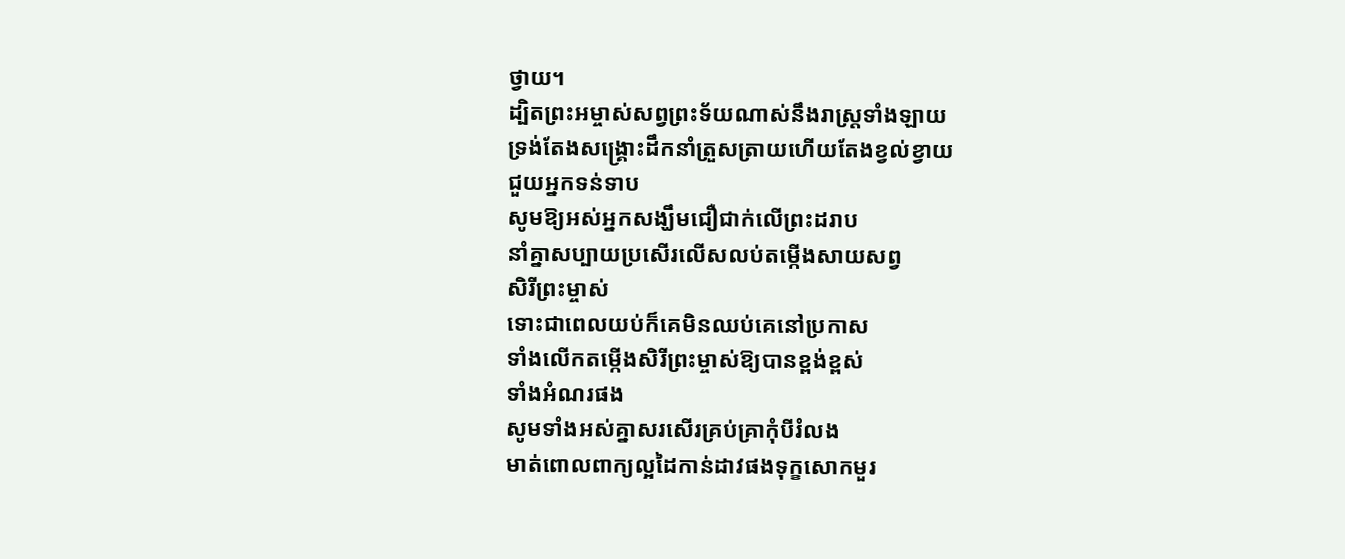ថ្វាយ។
ដ្បិតព្រះអម្ចាស់សព្វព្រះទ័យណាស់នឹងរាស្រ្ដទាំងឡាយ
ទ្រង់តែងសង្គ្រោះដឹកនាំត្រួសត្រាយហើយតែងខ្វល់ខ្វាយ
ជួយអ្នកទន់ទាប
សូមឱ្យអស់អ្នកសង្ឃឹមជឿជាក់លើព្រះដរាប
នាំគ្នាសប្បាយប្រសើរលើសលប់តម្កើងសាយសព្វ
សិរីព្រះម្ចាស់
ទោះជាពេលយប់ក៏គេមិនឈប់គេនៅប្រកាស
ទាំងលើកតម្កើងសិរីព្រះម្ចាស់ឱ្យបានខ្ពង់ខ្ពស់
ទាំងអំណរផង
សូមទាំងអស់គ្នាសរសើរគ្រប់គ្រាកុំបីរំលង
មាត់ពោលពាក្យល្អដៃកាន់ដាវផងទុក្ខសោកមួរ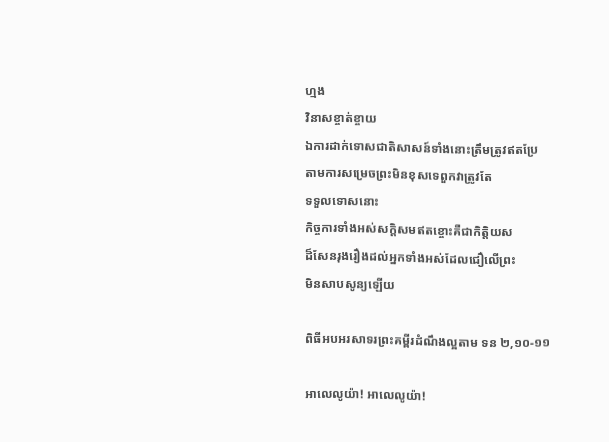ហ្មង
វិនាសខ្ចាត់ខ្ចាយ
ឯការដាក់ទោសជាតិសាសន៍ទាំងនោះត្រឹមត្រូវឥតប្រែ
តាមការសម្រេចព្រះមិនខុសទេពួកវាត្រូវតែ
ទទួលទោសនោះ
កិច្ចការទាំងអស់សក្ដិសមឥតខ្ចោះគឺជាកិត្តិយស
ដ៏សែនរុងរឿងដល់អ្នកទាំងអស់ដែលជឿលើព្រះ
មិនសាបសូន្យឡើយ

ពិធីអបអរសាទរព្រះគម្ពីរដំណឹងល្អតាម ទន ២,១០-១១

អាលេលូយ៉ា! អាលេលូយ៉ា!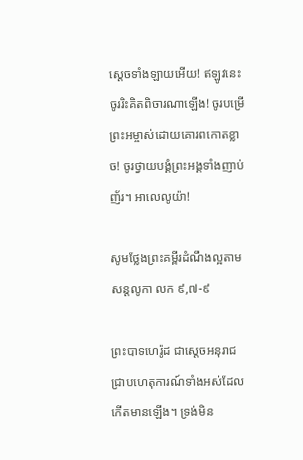សេ្ដចទាំងឡាយអើយ! ឥឡូវនេះចូររិះគិតពិចារណាឡើង! ចូរបម្រើព្រះអម្ចាស់ដោយគោរពកោតខ្លាច! ចូរថ្វាយបង្គំព្រះអង្គទាំងញាប់ញ័រ។ អាលេលូយ៉ា!

សូមថ្លែងព្រះគម្ពីរដំណឹងល្អតាមសន្តលូកា លក ៩,៧-៩

ព្រះបាទហេរ៉ូដ ជាស្ដេចអនុរាជ ជ្រាបហេតុការណ៍ទាំងអស់ដែលកើតមានឡើង។ ទ្រង់មិន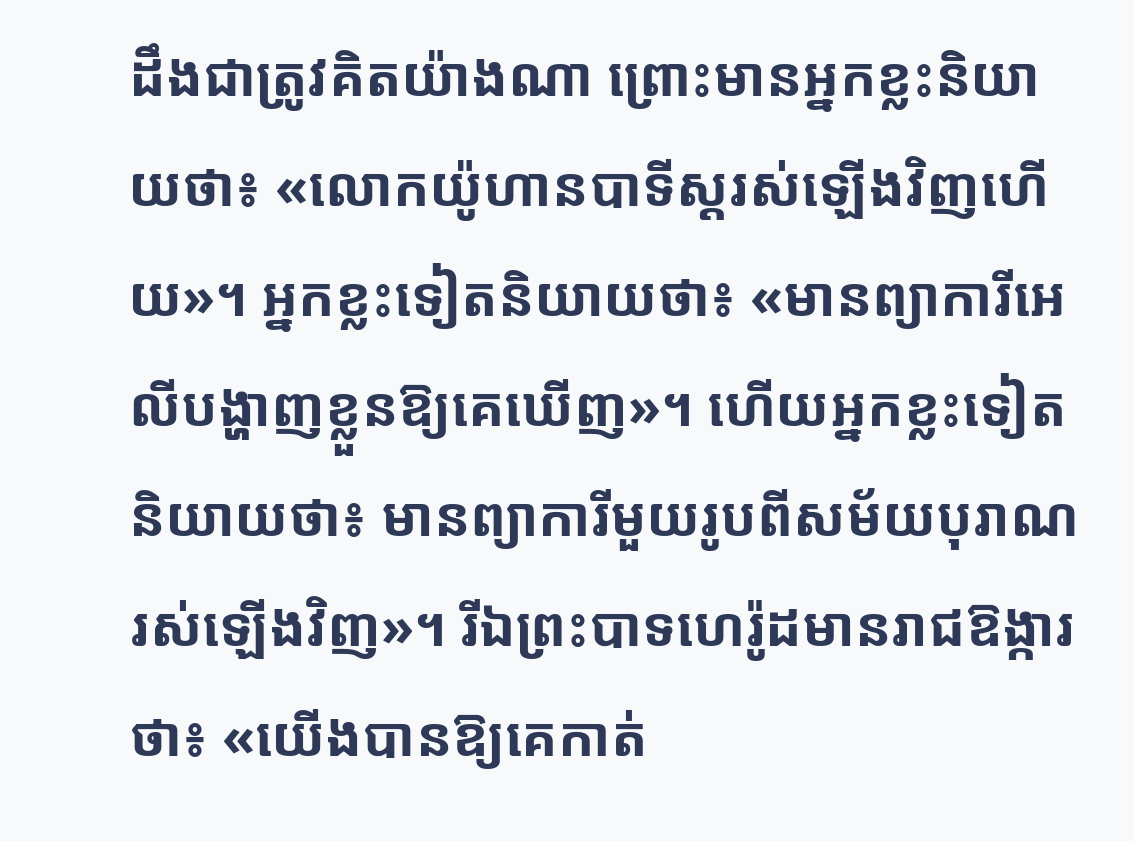ដឹងជាត្រូវគិតយ៉ាងណា ព្រោះមានអ្នកខ្លះនិយាយថា៖ «លោកយ៉ូហានបាទីស្ដរស់ឡើងវិញហើយ»។ អ្នកខ្លះទៀតនិយាយថា៖ «មានព្យាការីអេលីបង្ហាញខ្លួនឱ្យគេឃើញ»។ ហើយអ្នកខ្លះទៀតនិយាយថា៖ មានព្យាការីមួយរូបពីសម័យបុរាណរស់ឡើងវិញ»។ រីឯព្រះបាទហេរ៉ូដមានរាជឱង្ការថា៖ «យើងបានឱ្យគេកាត់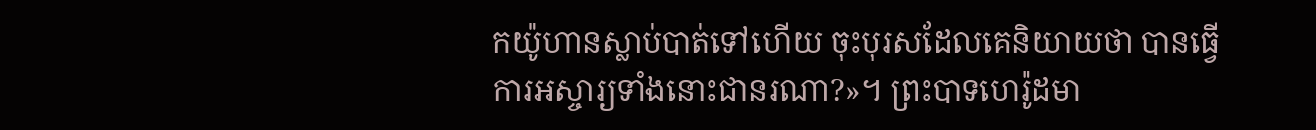កយ៉ូហានស្លាប់បាត់ទៅហើយ ចុះបុរសដែលគេនិយាយថា បានធើ្វការអស្ចារ្យទាំងនោះជានរណា?»។ ព្រះបាទហេរ៉ូដមា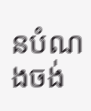នបំណងចង់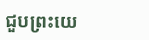ជួបព្រះយេ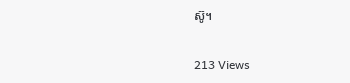ស៊ូ។

213 Views